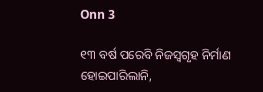Onn 3

୧୩ ବର୍ଷ ପରେବି ନିଜସ୍ୱଗୃହ ନିର୍ମାଣ ହୋଇପାରିଲାନି,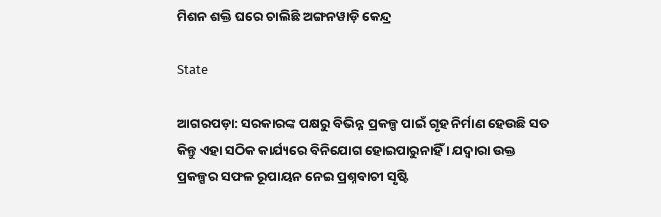ମିଶନ ଶକ୍ତି ଘରେ ଚାଲିଛି ଅଙ୍ଗନୱାଡ଼ି କେନ୍ଦ୍ର

State

ଆଗରପଡ଼ା: ସରକାରଙ୍କ ପକ୍ଷରୁ ବିଭିନ୍ନ ପ୍ରକଳ୍ପ ପାଇଁ ଗୃହ ନିର୍ମାଣ ହେଉଛି ସତ କିନ୍ତୁ ଏହା ସଠିକ କାର୍ଯ୍ୟରେ ବିନିଯୋଗ ହୋଇପାରୁନାହିଁ । ଯଦ୍ୱାରା ଉକ୍ତ ପ୍ରକଳ୍ପର ସଫଳ ରୂପାୟନ ନେଇ ପ୍ରଶ୍ନବାଚୀ ସୃଷ୍ଟି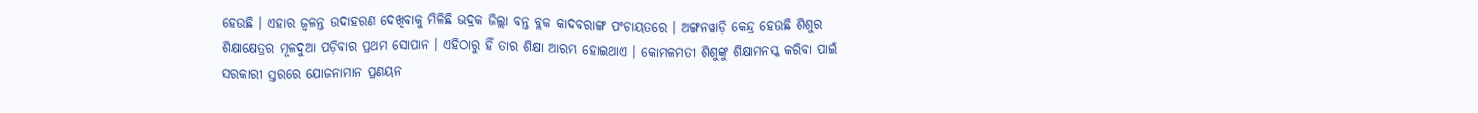ହେଉଛି । ଏହାର ଜ୍ୱଳନ୍ତ ଉଦାହରଣ ଦେଖିବାକୁ ମିଳିଛି ଭଦ୍ରକ ଜିଲ୍ଲା ବନ୍ତ ବ୍ଲକ କାଦବରାଙ୍ଗ ପଂଚାୟତରେ । ଅଙ୍ଗନୱାଡ଼ି କେନ୍ଦ୍ର ହେଉଛି ଶିଶୁର ଶିକ୍ଷାକ୍ଷେତ୍ରର ମୂଳଦୁଆ ପଡ଼ିବାର ପ୍ରଥମ ସୋପାନ । ଏହିଠାରୁ ହିଁ ତାର ଶିକ୍ଷା ଆରମ୍ଭ ହୋଇଥାଏ । କୋମଳମତୀ ଶିଶୁଙ୍କୁ ଶିକ୍ଷାମନସ୍କ କରିବା ପାଇଁ ସରକାରୀ ସ୍ତରରେ ଯୋଜନାମାନ ପ୍ରଣୟନ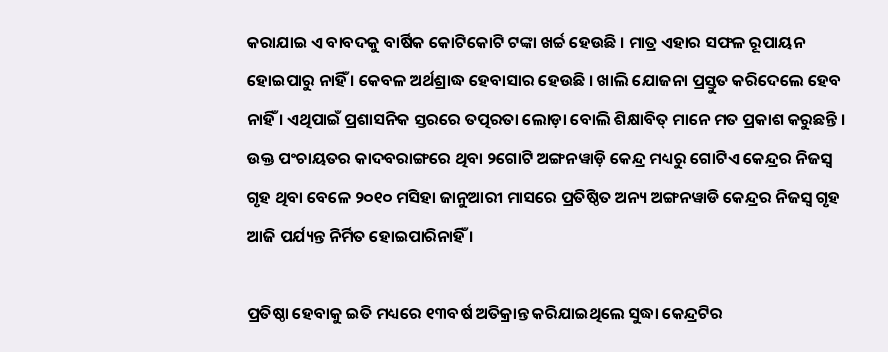କରାଯାଇ ଏ ବାବଦକୁ ବାର୍ଷିକ କୋଟିକୋଟି ଟଙ୍କା ଖର୍ଚ୍ଚ ହେଉଛି । ମାତ୍ର ଏହାର ସଫଳ ରୂପାୟନ ହୋଇପାରୁ ନାହିଁ । କେବଳ ଅର୍ଥଶ୍ରାଦ୍ଧ ହେବାସାର ହେଉଛି । ଖାଲି ଯୋଜନା ପ୍ରସ୍ତୁତ କରିଦେଲେ ହେବ ନାହିଁ । ଏଥିପାଇଁ ପ୍ରଶାସନିକ ସ୍ତରରେ ତତ୍ପରତା ଲୋଡ଼ା ବୋଲି ଶିକ୍ଷାବିତ୍ ମାନେ ମତ ପ୍ରକାଶ କରୁଛନ୍ତି । ଉକ୍ତ ପଂଚାୟତର କାଦବରାଙ୍ଗରେ ଥିବା ୨ଗୋଟି ଅଙ୍ଗନୱାଡ଼ି କେନ୍ଦ୍ର ମଧ୍ୟରୁ ଗୋଟିଏ କେନ୍ଦ୍ରର ନିଜସ୍ୱ ଗୃହ ଥିବା ବେଳେ ୨୦୧୦ ମସିହା ଜାନୁଆରୀ ମାସରେ ପ୍ରତିଷ୍ଠିତ ଅନ୍ୟ ଅଙ୍ଗନୱାଡି କେନ୍ଦ୍ରର ନିଜସ୍ୱ ଗୃହ ଆଜି ପର୍ଯ୍ୟନ୍ତ ନିର୍ମିତ ହୋଇପାରିନାହିଁ ।

ପ୍ରତିଷ୍ଠା ହେବାକୁ ଇତି ମଧ୍ୟରେ ୧୩ବର୍ଷ ଅତିକ୍ରାନ୍ତ କରିଯାଇଥିଲେ ସୁଦ୍ଧା କେନ୍ଦ୍ରଟିର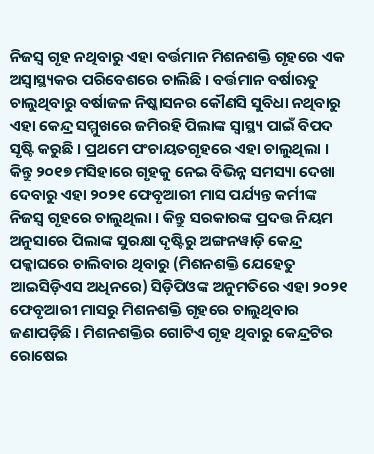ନିଜସ୍ୱ ଗୃହ ନଥିବାରୁ ଏହା ବର୍ତ୍ତମାନ ମିଶନଶକ୍ତି ଗୃହରେ ଏକ ଅସ୍ୱାସ୍ଥ୍ୟକର ପରିବେଶରେ ଚାଲିଛି । ବର୍ତ୍ତମାନ ବର୍ଷାଋତୁ ଚାଲୁଥିବାରୁ ବର୍ଷାଜଳ ନିଷ୍କାସନର କୌଣସି ସୁବିଧା ନଥିବାରୁ ଏହା କେନ୍ଦ୍ର ସମ୍ମୁଖରେ ଜମିରହି ପିଲାଙ୍କ ସ୍ୱାସ୍ଥ୍ୟ ପାଇଁ ବିପଦ ସୃଷ୍ଟି କରୁଛି । ପ୍ରଥମେ ପଂଚାୟତଗୃହରେ ଏହା ଚାଲୁଥିଲା । କିନ୍ତୁ ୨୦୧୭ ମସିହାରେ ଗୃହକୁ ନେଇ ବିଭିନ୍ନ ସମସ୍ୟା ଦେଖା ଦେବାରୁ ଏହା ୨୦୨୧ ଫେବୃଆରୀ ମାସ ପର୍ଯ୍ୟନ୍ତ କର୍ମୀଙ୍କ ନିଜସ୍ୱ ଗୃହରେ ଚାଲୁଥିଲା । କିନ୍ତୁ ସରକାରଙ୍କ ପ୍ରଦତ୍ତ ନିୟମ ଅନୁସାରେ ପିଲାଙ୍କ ସୁରକ୍ଷା ଦୃଷ୍ଟିରୁ ଅଙ୍ଗନୱାଡ଼ି କେନ୍ଦ୍ର ପକ୍କାଘରେ ଚାଲିବାର ଥିବାରୁ (ମିଶନଶକ୍ତି ଯେହେତୁ ଆଇସିଡ଼ିଏସ ଅଧିନରେ) ସିଡ଼ିପିଓଙ୍କ ଅନୁମତିରେ ଏହା ୨୦୨୧ ଫେବୃଆରୀ ମାସରୁ ମିଶନଶକ୍ତି ଗୃହରେ ଚାଲୁଥିବାର ଜଣାପଡ଼ିଛି । ମିଶନଶକ୍ତିର ଗୋଟିଏ ଗୃହ ଥିବାରୁ କେନ୍ଦ୍ରଟିର ରୋଷେଇ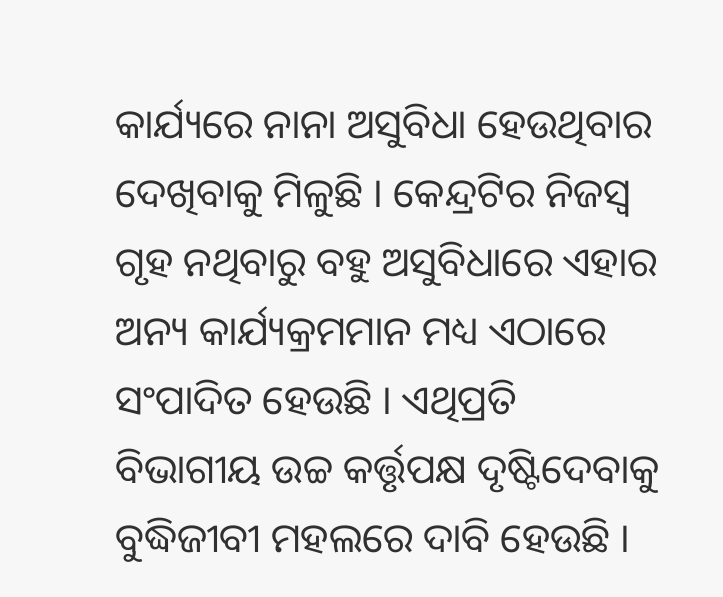କାର୍ଯ୍ୟରେ ନାନା ଅସୁବିଧା ହେଉଥିବାର ଦେଖିବାକୁ ମିଳୁଛି । କେନ୍ଦ୍ରଟିର ନିଜସ୍ୱ ଗୃହ ନଥିବାରୁ ବହୁ ଅସୁବିଧାରେ ଏହାର ଅନ୍ୟ କାର୍ଯ୍ୟକ୍ରମମାନ ମଧ୍ୟ ଏଠାରେ ସଂପାଦିତ ହେଉଛି । ଏଥିପ୍ରତି ବିଭାଗୀୟ ଉଚ୍ଚ କର୍ତ୍ତୃପକ୍ଷ ଦୃଷ୍ଟିଦେବାକୁ ବୁଦ୍ଧିଜୀବୀ ମହଲରେ ଦାବି ହେଉଛି ।